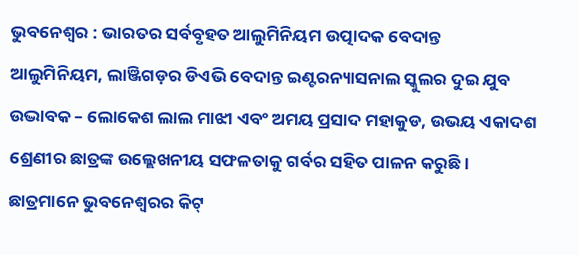ଭୁବନେଶ୍ୱର : ଭାରତର ସର୍ବବୃହତ ଆଲୁମିନିୟମ ଉତ୍ପାଦକ ବେଦାନ୍ତ ଆଲୁମିନିୟମ, ଲାଞ୍ଜିଗଡ଼ର ଡିଏଭି ବେଦାନ୍ତ ଇଣ୍ଟରନ୍ୟାସନାଲ ସ୍କୁଲର ଦୁଇ ଯୁବ ଉଦ୍ଭାବକ – ଲୋକେଶ ଲାଲ ମାଝୀ ଏବଂ ଅମୟ ପ୍ରସାଦ ମହାକୁଡ, ଉଭୟ ଏକାଦଶ ଶ୍ରେଣୀର ଛାତ୍ରଙ୍କ ଉଲ୍ଲେଖନୀୟ ସଫଳତାକୁ ଗର୍ବର ସହିତ ପାଳନ କରୁଛି। ଛାତ୍ରମାନେ ଭୁବନେଶ୍ୱରର କିଟ୍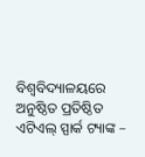ବିଶ୍ୱବିଦ୍ୟାଳୟରେ ଅନୁଷ୍ଠିତ ପ୍ରତିଷ୍ଠିତ ଏଟିଏଲ୍ ସ୍ପାର୍କ ଟ୍ୟାଙ୍କ –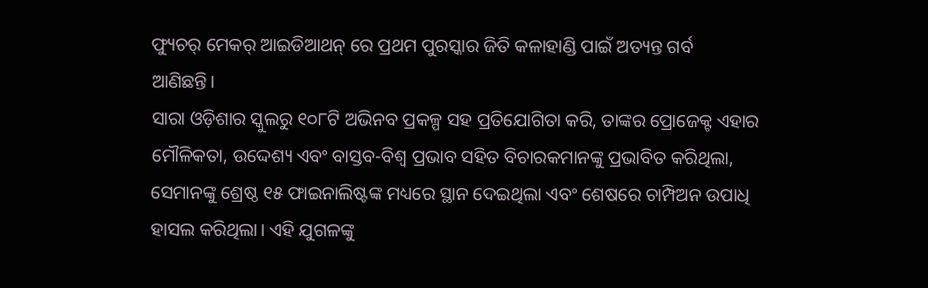ଫ୍ୟୁଚର୍ ମେକର୍ ଆଇଡିଆଥନ୍ ରେ ପ୍ରଥମ ପୁରସ୍କାର ଜିତି କଳାହାଣ୍ଡି ପାଇଁ ଅତ୍ୟନ୍ତ ଗର୍ବ ଆଣିଛନ୍ତି।
ସାରା ଓଡ଼ିଶାର ସ୍କୁଲରୁ ୧୦୮ଟି ଅଭିନବ ପ୍ରକଳ୍ପ ସହ ପ୍ରତିଯୋଗିତା କରି, ତାଙ୍କର ପ୍ରୋଜେକ୍ଟ ଏହାର ମୌଳିକତା, ଉଦ୍ଦେଶ୍ୟ ଏବଂ ବାସ୍ତବ-ବିଶ୍ୱ ପ୍ରଭାବ ସହିତ ବିଚାରକମାନଙ୍କୁ ପ୍ରଭାବିତ କରିଥିଲା, ସେମାନଙ୍କୁ ଶ୍ରେଷ୍ଠ ୧୫ ଫାଇନାଲିଷ୍ଟଙ୍କ ମଧ୍ୟରେ ସ୍ଥାନ ଦେଇଥିଲା ଏବଂ ଶେଷରେ ଚାମ୍ପିଅନ ଉପାଧି ହାସଲ କରିଥିଲା। ଏହି ଯୁଗଳଙ୍କୁ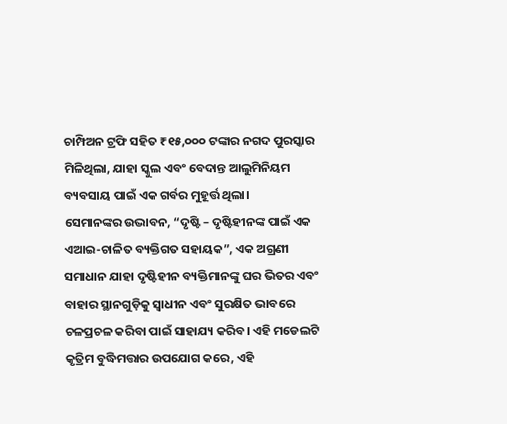ଚାମ୍ପିଅନ ଟ୍ରଫି ସହିତ ₹୧୫,୦୦୦ ଟଙ୍କାର ନଗଦ ପୁରସ୍କାର ମିଳିଥିଲା, ଯାହା ସ୍କୁଲ ଏବଂ ବେଦାନ୍ତ ଆଲୁମିନିୟମ ବ୍ୟବସାୟ ପାଇଁ ଏକ ଗର୍ବର ମୁହୂର୍ତ୍ତ ଥିଲା।
ସେମାନଙ୍କର ଉଦ୍ଭାବନ, “ଦୃଷ୍ଟି – ଦୃଷ୍ଟିହୀନଙ୍କ ପାଇଁ ଏକ ଏଆଇ-ଚାଳିତ ବ୍ୟକ୍ତିଗତ ସହାୟକ”, ଏକ ଅଗ୍ରଣୀ ସମାଧାନ ଯାହା ଦୃଷ୍ଟିହୀନ ବ୍ୟକ୍ତିମାନଙ୍କୁ ଘର ଭିତର ଏବଂ ବାହାର ସ୍ଥାନଗୁଡ଼ିକୁ ସ୍ୱାଧୀନ ଏବଂ ସୁରକ୍ଷିତ ଭାବରେ ଚଳପ୍ରଚଳ କରିବା ପାଇଁ ସାହାଯ୍ୟ କରିବ। ଏହି ମଡେଲଟି କୃତ୍ରିମ ବୁଦ୍ଧିମତ୍ତାର ଉପଯୋଗ କରେ, ଏହି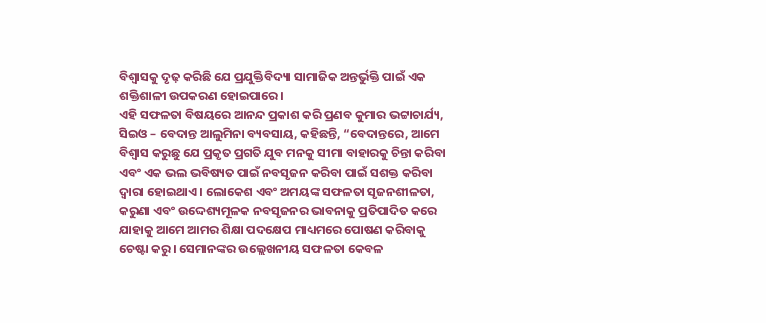ବିଶ୍ୱାସକୁ ଦୃଢ଼ କରିଛି ଯେ ପ୍ରଯୁକ୍ତିବିଦ୍ୟା ସାମାଜିକ ଅନ୍ତର୍ଭୁକ୍ତି ପାଇଁ ଏକ ଶକ୍ତିଶାଳୀ ଉପକରଣ ହୋଇପାରେ।
ଏହି ସଫଳତା ବିଷୟରେ ଆନନ୍ଦ ପ୍ରକାଶ କରି ପ୍ରଣବ କୁମାର ଭଟ୍ଟାଚାର୍ଯ୍ୟ, ସିଇଓ – ବେଦାନ୍ତ ଆଲୁମିନା ବ୍ୟବସାୟ, କହିଛନ୍ତି, “ବେଦାନ୍ତରେ, ଆମେ ବିଶ୍ୱାସ କରୁଛୁ ଯେ ପ୍ରକୃତ ପ୍ରଗତି ଯୁବ ମନକୁ ସୀମା ବାହାରକୁ ଚିନ୍ତା କରିବା ଏବଂ ଏକ ଭଲ ଭବିଷ୍ୟତ ପାଇଁ ନବସୃଜନ କରିବା ପାଇଁ ସଶକ୍ତ କରିବା ଦ୍ୱାରା ହୋଇଥାଏ। ଲୋକେଶ ଏବଂ ଅମୟଙ୍କ ସଫଳତା ସୃଜନଶୀଳତା, କରୁଣା ଏବଂ ଉଦ୍ଦେଶ୍ୟମୂଳକ ନବସୃଜନର ଭାବନାକୁ ପ୍ରତିପାଦିତ କରେ ଯାହାକୁ ଆମେ ଆମର ଶିକ୍ଷା ପଦକ୍ଷେପ ମାଧ୍ୟମରେ ପୋଷଣ କରିବାକୁ ଚେଷ୍ଟା କରୁ। ସେମାନଙ୍କର ଉଲ୍ଲେଖନୀୟ ସଫଳତା କେବଳ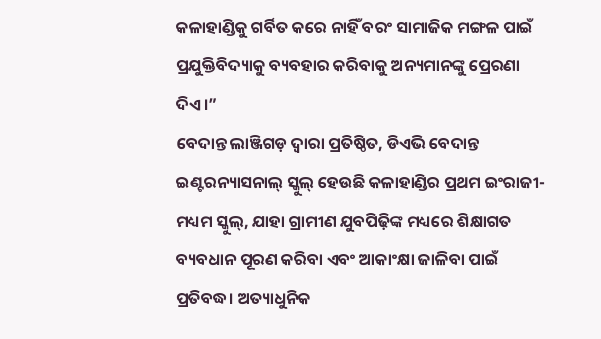କଳାହାଣ୍ଡିକୁ ଗର୍ବିତ କରେ ନାହିଁ ବରଂ ସାମାଜିକ ମଙ୍ଗଳ ପାଇଁ ପ୍ରଯୁକ୍ତିବିଦ୍ୟାକୁ ବ୍ୟବହାର କରିବାକୁ ଅନ୍ୟମାନଙ୍କୁ ପ୍ରେରଣା ଦିଏ।”
ବେଦାନ୍ତ ଲାଞ୍ଜିଗଡ଼ ଦ୍ୱାରା ପ୍ରତିଷ୍ଠିତ, ଡିଏଭି ବେଦାନ୍ତ ଇଣ୍ଟରନ୍ୟାସନାଲ୍ ସ୍କୁଲ୍ ହେଉଛି କଳାହାଣ୍ଡିର ପ୍ରଥମ ଇଂରାଜୀ-ମଧ୍ୟମ ସ୍କୁଲ୍, ଯାହା ଗ୍ରାମୀଣ ଯୁବପିଢ଼ିଙ୍କ ମଧ୍ୟରେ ଶିକ୍ଷାଗତ ବ୍ୟବଧାନ ପୂରଣ କରିବା ଏବଂ ଆକାଂକ୍ଷା ଜାଳିବା ପାଇଁ ପ୍ରତିବଦ୍ଧ। ଅତ୍ୟାଧୁନିକ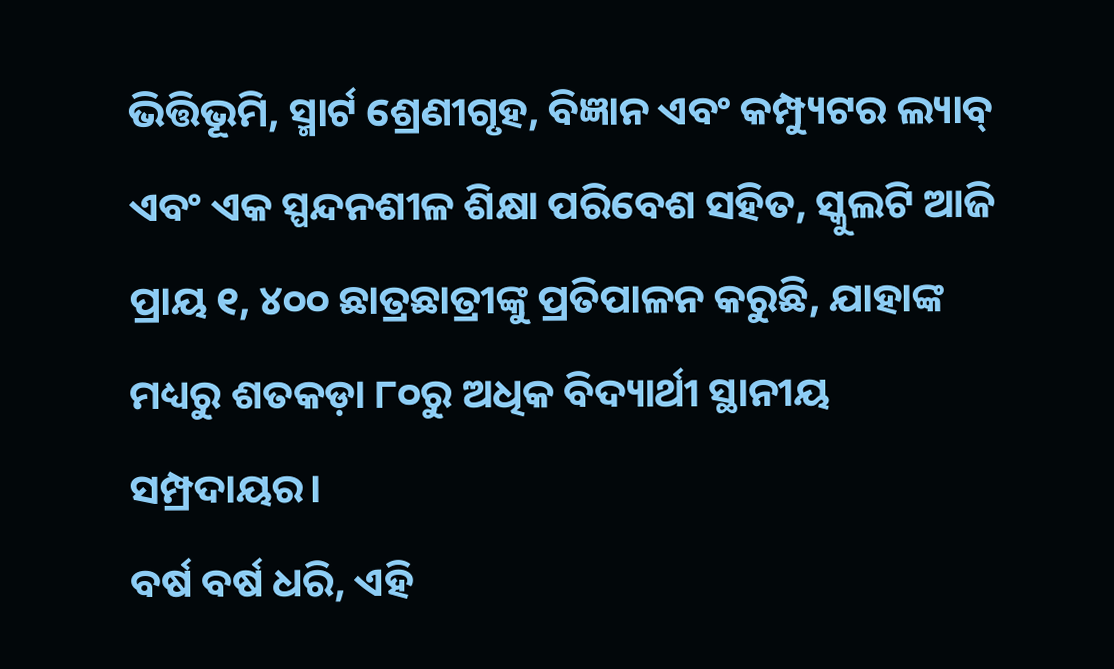ଭିତ୍ତିଭୂମି, ସ୍ମାର୍ଟ ଶ୍ରେଣୀଗୃହ, ବିଜ୍ଞାନ ଏବଂ କମ୍ପ୍ୟୁଟର ଲ୍ୟାବ୍ ଏବଂ ଏକ ସ୍ପନ୍ଦନଶୀଳ ଶିକ୍ଷା ପରିବେଶ ସହିତ, ସ୍କୁଲଟି ଆଜି ପ୍ରାୟ ୧, ୪୦୦ ଛାତ୍ରଛାତ୍ରୀଙ୍କୁ ପ୍ରତିପାଳନ କରୁଛି, ଯାହାଙ୍କ ମଧ୍ୟରୁ ଶତକଡ଼ା ୮୦ରୁ ଅଧିକ ବିଦ୍ୟାର୍ଥୀ ସ୍ଥାନୀୟ ସମ୍ପ୍ରଦାୟର।
ବର୍ଷ ବର୍ଷ ଧରି, ଏହି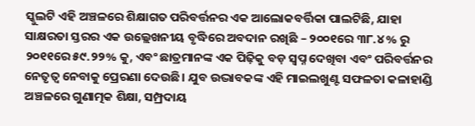ସ୍କୁଲଟି ଏହି ଅଞ୍ଚଳରେ ଶିକ୍ଷାଗତ ପରିବର୍ତ୍ତନର ଏକ ଆଲୋକବର୍ତ୍ତିକା ପାଲଟିଛି, ଯାହା ସାକ୍ଷରତା ସ୍ତରର ଏକ ଉଲ୍ଲେଖନୀୟ ବୃଦ୍ଧିରେ ଅବଦାନ ରଖିଛି – ୨୦୦୧ରେ ୩୮.୪% ରୁ ୨୦୧୧ରେ ୫୯.୨୨% କୁ, ଏବଂ ଛାତ୍ରମାନଙ୍କ ଏକ ପିଢ଼ିକୁ ବଡ଼ ସ୍ୱପ୍ନ ଦେଖିବା ଏବଂ ପରିବର୍ତ୍ତନର ନେତୃତ୍ୱ ନେବାକୁ ପ୍ରେରଣା ଦେଉଛି। ଯୁବ ଉଦ୍ଭାବକଙ୍କ ଏହି ମାଇଲଖୁଣ୍ଟ ସଫଳତା କଳାହାଣ୍ଡି ଅଞ୍ଚଳରେ ଗୁଣାତ୍ମକ ଶିକ୍ଷା, ସମ୍ପ୍ରଦାୟ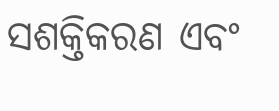ସଶକ୍ତିକରଣ ଏବଂ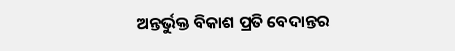ଅନ୍ତର୍ଭୁକ୍ତ ବିକାଶ ପ୍ରତି ବେଦାନ୍ତର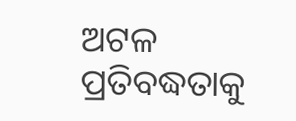ଅଟଳ ପ୍ରତିବଦ୍ଧତାକୁ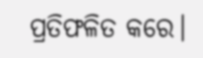ପ୍ରତିଫଳିତ କରେ।